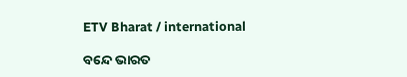ETV Bharat / international

ବନ୍ଦେ ଭାରତ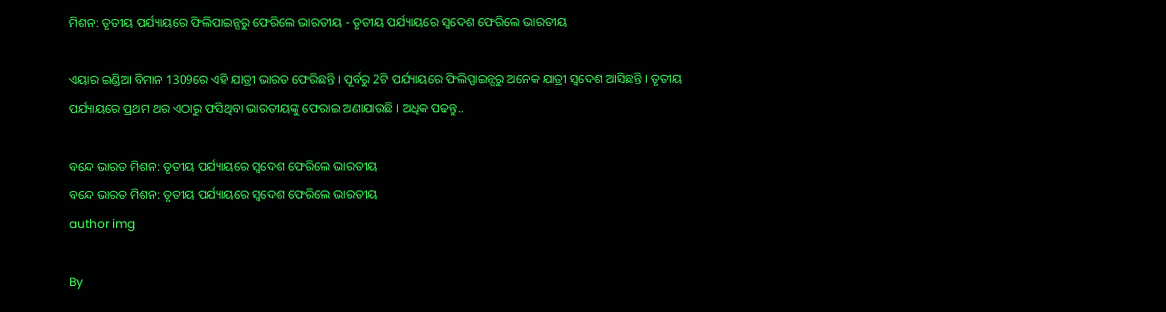ମିଶନ: ତୃତୀୟ ପର୍ଯ୍ୟାୟରେ ଫିଲିପାଇନ୍ସରୁ ଫେରିଲେ ଭାରତୀୟ - ତୃତୀୟ ପର୍ଯ୍ୟାୟରେ ସ୍ବଦେଶ ଫେରିଲେ ଭାରତୀୟ

ଏୟାର ଇଣ୍ଡିଆ ବିମାନ 1309ରେ ଏହି ଯାତ୍ରୀ ଭାରତ ଫେରିଛନ୍ତି । ପୂର୍ବରୁ 2ଟି ପର୍ଯ୍ୟାୟରେ ଫିଲିପ୍ପାଇନ୍ସରୁ ଅନେକ ଯାତ୍ରୀ ସ୍ବଦେଶ ଆସିଛନ୍ତି । ତୃତୀୟ ପର୍ଯ୍ୟାୟରେ ପ୍ରଥମ ଥର ଏଠାରୁ ଫସିଥିବା ଭାରତୀୟଙ୍କୁ ଫେରାଇ ଅଣାଯାଉଛି । ଅଧିକ ପଢନ୍ତୁ..

ବନ୍ଦେ ଭାରତ ମିଶନ: ତୃତୀୟ ପର୍ଯ୍ୟାୟରେ ସ୍ବଦେଶ ଫେରିଲେ ଭାରତୀୟ
ବନ୍ଦେ ଭାରତ ମିଶନ: ତୃତୀୟ ପର୍ଯ୍ୟାୟରେ ସ୍ବଦେଶ ଫେରିଲେ ଭାରତୀୟ
author img

By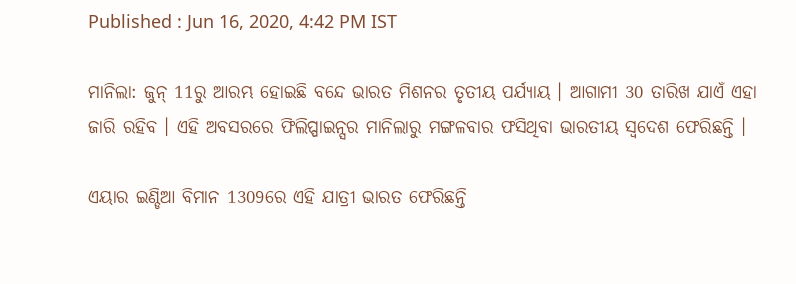Published : Jun 16, 2020, 4:42 PM IST

ମାନିଲା: ଜୁନ୍ 11ରୁ ଆରମ୍ଭ ହୋଇଛି ବନ୍ଦେ ଭାରତ ମିଶନର ତୃତୀୟ ପର୍ଯ୍ୟାୟ । ଆଗାମୀ 30 ତାରିଖ ଯାଏଁ ଏହା ଜାରି ରହିବ । ଏହି ଅବସରରେ ଫିଲିପ୍ପାଇନ୍ସର ମାନିଲାରୁ ମଙ୍ଗଳବାର ଫସିଥିବା ଭାରତୀୟ ସ୍ବଦେଶ ଫେରିଛନ୍ତି ।

ଏୟାର ଇଣ୍ଡିଆ ବିମାନ 1309ରେ ଏହି ଯାତ୍ରୀ ଭାରତ ଫେରିଛନ୍ତି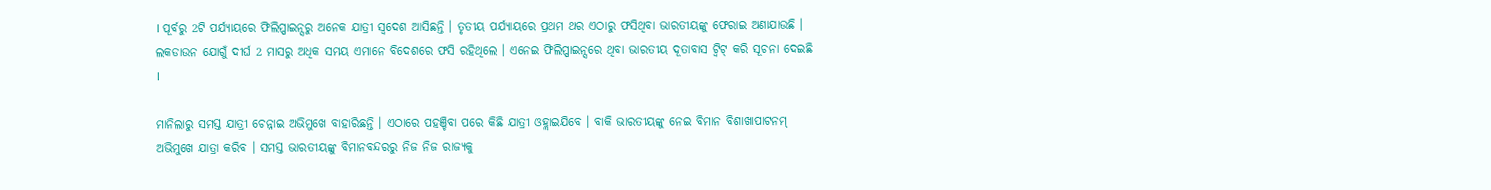। ପୂର୍ବରୁ 2ଟି ପର୍ଯ୍ୟାୟରେ ଫିଲିପ୍ପାଇନ୍ସରୁ ଅନେକ ଯାତ୍ରୀ ସ୍ବଦେଶ ଆସିଛନ୍ତି । ତୃତୀୟ ପର୍ଯ୍ୟାୟରେ ପ୍ରଥମ ଥର ଏଠାରୁ ଫସିଥିବା ଭାରତୀୟଙ୍କୁ ଫେରାଇ ଅଣାଯାଉଛି । ଲକଡାଉନ ଯୋଗୁଁ ଦୀର୍ଘ 2 ମାସରୁ ଅଧିକ ସମୟ ଏମାନେ ବିଦେଶରେ ଫସି ରହିଥିଲେ । ଏନେଇ ଫିଲିପ୍ପାଇନ୍ସରେ ଥିବା ଭାରତୀୟ ଦୂତାବାସ ଟ୍ବିଟ୍ କରି ସୂଚନା ଦେଇଛି ।

ମାନିଲାରୁ ସମସ୍ତ ଯାତ୍ରୀ ଚେନ୍ନାଇ ଅଭିମୁଖେ ବାହାରିଛନ୍ତି । ଏଠାରେ ପହଞ୍ଚିବା ପରେ କିଛି ଯାତ୍ରୀ ଓହ୍ଲାଇଯିବେ । ବାକି ଭାରତୀୟଙ୍କୁ ନେଇ ବିମାନ ବିଶାଖାପାଟନମ୍ ଅଭିମୁଖେ ଯାତ୍ରା କରିବ । ସମସ୍ତ ଭାରତୀୟଙ୍କୁ ବିମାନବନ୍ଦରରୁ ନିଜ ନିଜ ରାଜ୍ୟକୁ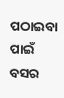ପଠାଇବା ପାଇଁ ବସର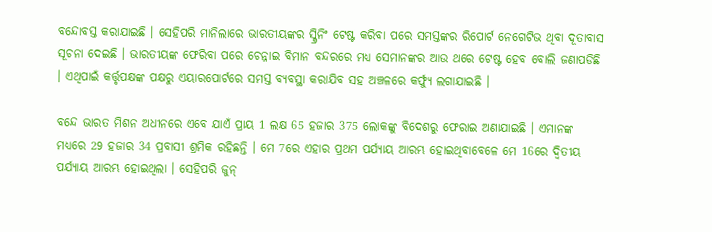ବନ୍ଦୋବସ୍ତ କରାଯାଇଛି । ସେହିପରି ମାନିଲାରେ ଭାରତୀୟଙ୍କର ସ୍କ୍ରିନିଂ ଟେଷ୍ଟ କରିବା ପରେ ସମସ୍ତଙ୍କର ରିପୋର୍ଟ ନେଗେଟିଭ ଥିବା ଦୂତାବାସ ସୂଚନା ଦେଇଛି । ଭାରତୀୟଙ୍କ ଫେରିବା ପରେ ଚେନ୍ନାଇ ବିମାନ ବନ୍ଦରରେ ମଧ୍ୟ ସେମାନଙ୍କର ଆଉ ଥରେ ଟେଷ୍ଟ ହେବ ବୋଲି ଜଣାପଡିଛି । ଏଥିପାଇଁ କର୍ତ୍ତୃପକ୍ଷଙ୍କ ପକ୍ଷରୁ ଏୟାରପୋର୍ଟରେ ସମସ୍ତ ବ୍ୟବସ୍ଥା କରାଯିବ ସହ ଅଞ୍ଚଳରେ କର୍ଫ୍ୟୁ ଲଗାଯାଇଛି ।

ବନ୍ଦେ ଭାରତ ମିଶନ ଅଧୀନରେ ଏବେ ଯାଏଁ ପ୍ରାୟ 1 ଲକ୍ଷ 65 ହଜାର 375 ଲୋକଙ୍କୁ ବିଦେଶରୁ ଫେରାଇ ଅଣାଯାଇଛି । ଏମାନଙ୍କ ମଧ୍ୟରେ 29 ହଜାର 34 ପ୍ରବାସୀ ଶ୍ରମିକ ରହିଛନ୍ତି । ମେ 7ରେ ଏହାର ପ୍ରଥମ ପର୍ଯ୍ୟାୟ ଆରମ୍ଭ ହୋଇଥିବାବେଳେ ମେ 16ରେ ଦ୍ବିତୀୟ ପର୍ଯ୍ୟାୟ ଆରମ୍ଭ ହୋଇଥିଲା । ସେହିପରି ଜୁନ୍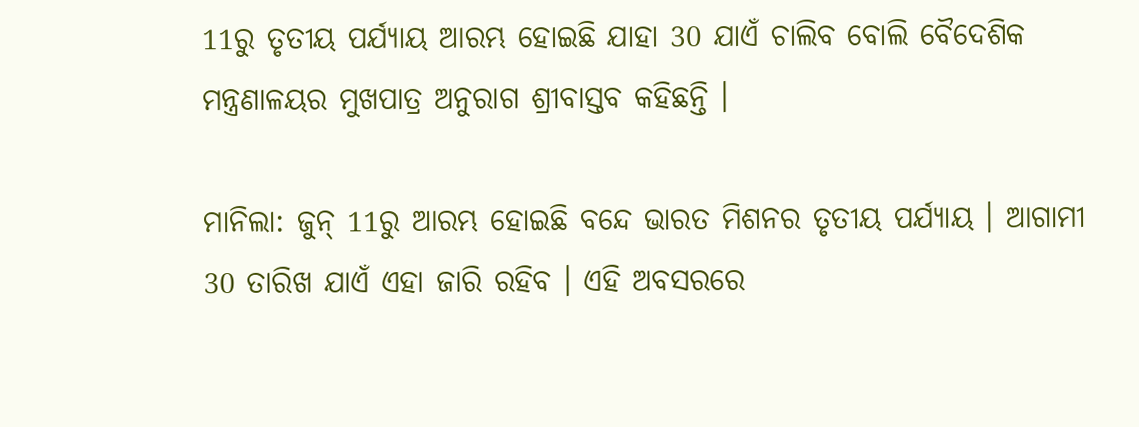11ରୁ ତୃତୀୟ ପର୍ଯ୍ୟାୟ ଆରମ୍ଭ ହୋଇଛି ଯାହା 30 ଯାଏଁ ଚାଲିବ ବୋଲି ବୈଦେଶିକ ମନ୍ତ୍ରଣାଳୟର ମୁଖପାତ୍ର ଅନୁରାଗ ଶ୍ରୀବାସ୍ତବ କହିଛନ୍ତି ।

ମାନିଲା: ଜୁନ୍ 11ରୁ ଆରମ୍ଭ ହୋଇଛି ବନ୍ଦେ ଭାରତ ମିଶନର ତୃତୀୟ ପର୍ଯ୍ୟାୟ । ଆଗାମୀ 30 ତାରିଖ ଯାଏଁ ଏହା ଜାରି ରହିବ । ଏହି ଅବସରରେ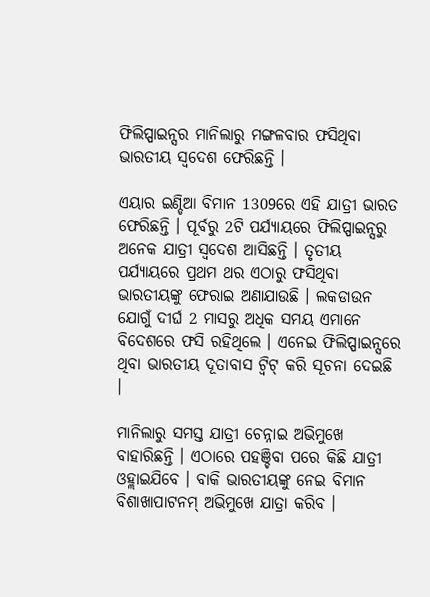ଫିଲିପ୍ପାଇନ୍ସର ମାନିଲାରୁ ମଙ୍ଗଳବାର ଫସିଥିବା ଭାରତୀୟ ସ୍ବଦେଶ ଫେରିଛନ୍ତି ।

ଏୟାର ଇଣ୍ଡିଆ ବିମାନ 1309ରେ ଏହି ଯାତ୍ରୀ ଭାରତ ଫେରିଛନ୍ତି । ପୂର୍ବରୁ 2ଟି ପର୍ଯ୍ୟାୟରେ ଫିଲିପ୍ପାଇନ୍ସରୁ ଅନେକ ଯାତ୍ରୀ ସ୍ବଦେଶ ଆସିଛନ୍ତି । ତୃତୀୟ ପର୍ଯ୍ୟାୟରେ ପ୍ରଥମ ଥର ଏଠାରୁ ଫସିଥିବା ଭାରତୀୟଙ୍କୁ ଫେରାଇ ଅଣାଯାଉଛି । ଲକଡାଉନ ଯୋଗୁଁ ଦୀର୍ଘ 2 ମାସରୁ ଅଧିକ ସମୟ ଏମାନେ ବିଦେଶରେ ଫସି ରହିଥିଲେ । ଏନେଇ ଫିଲିପ୍ପାଇନ୍ସରେ ଥିବା ଭାରତୀୟ ଦୂତାବାସ ଟ୍ବିଟ୍ କରି ସୂଚନା ଦେଇଛି ।

ମାନିଲାରୁ ସମସ୍ତ ଯାତ୍ରୀ ଚେନ୍ନାଇ ଅଭିମୁଖେ ବାହାରିଛନ୍ତି । ଏଠାରେ ପହଞ୍ଚିବା ପରେ କିଛି ଯାତ୍ରୀ ଓହ୍ଲାଇଯିବେ । ବାକି ଭାରତୀୟଙ୍କୁ ନେଇ ବିମାନ ବିଶାଖାପାଟନମ୍ ଅଭିମୁଖେ ଯାତ୍ରା କରିବ ।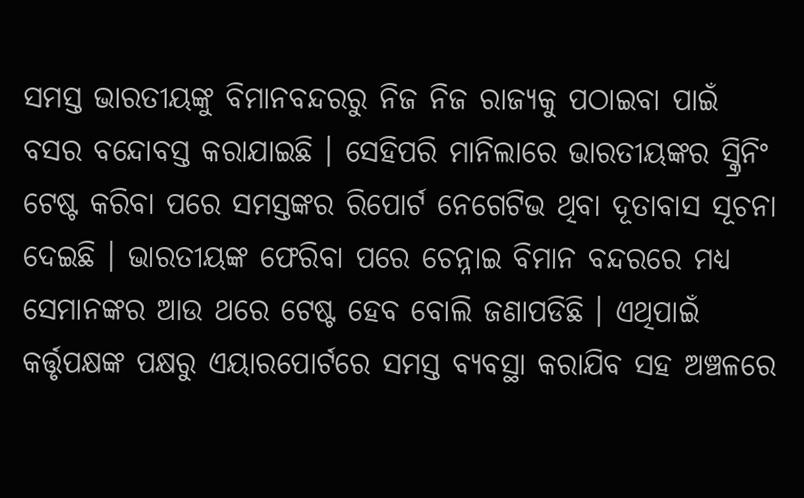ସମସ୍ତ ଭାରତୀୟଙ୍କୁ ବିମାନବନ୍ଦରରୁ ନିଜ ନିଜ ରାଜ୍ୟକୁ ପଠାଇବା ପାଇଁ ବସର ବନ୍ଦୋବସ୍ତ କରାଯାଇଛି । ସେହିପରି ମାନିଲାରେ ଭାରତୀୟଙ୍କର ସ୍କ୍ରିନିଂ ଟେଷ୍ଟ କରିବା ପରେ ସମସ୍ତଙ୍କର ରିପୋର୍ଟ ନେଗେଟିଭ ଥିବା ଦୂତାବାସ ସୂଚନା ଦେଇଛି । ଭାରତୀୟଙ୍କ ଫେରିବା ପରେ ଚେନ୍ନାଇ ବିମାନ ବନ୍ଦରରେ ମଧ୍ୟ ସେମାନଙ୍କର ଆଉ ଥରେ ଟେଷ୍ଟ ହେବ ବୋଲି ଜଣାପଡିଛି । ଏଥିପାଇଁ କର୍ତ୍ତୃପକ୍ଷଙ୍କ ପକ୍ଷରୁ ଏୟାରପୋର୍ଟରେ ସମସ୍ତ ବ୍ୟବସ୍ଥା କରାଯିବ ସହ ଅଞ୍ଚଳରେ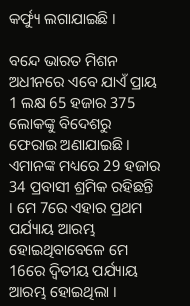କର୍ଫ୍ୟୁ ଲଗାଯାଇଛି ।

ବନ୍ଦେ ଭାରତ ମିଶନ ଅଧୀନରେ ଏବେ ଯାଏଁ ପ୍ରାୟ 1 ଲକ୍ଷ 65 ହଜାର 375 ଲୋକଙ୍କୁ ବିଦେଶରୁ ଫେରାଇ ଅଣାଯାଇଛି । ଏମାନଙ୍କ ମଧ୍ୟରେ 29 ହଜାର 34 ପ୍ରବାସୀ ଶ୍ରମିକ ରହିଛନ୍ତି । ମେ 7ରେ ଏହାର ପ୍ରଥମ ପର୍ଯ୍ୟାୟ ଆରମ୍ଭ ହୋଇଥିବାବେଳେ ମେ 16ରେ ଦ୍ବିତୀୟ ପର୍ଯ୍ୟାୟ ଆରମ୍ଭ ହୋଇଥିଲା ।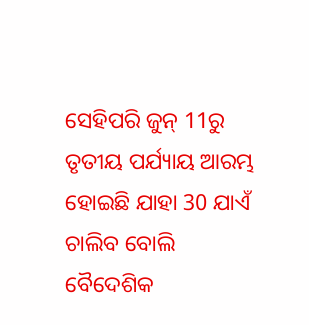ସେହିପରି ଜୁନ୍ 11ରୁ ତୃତୀୟ ପର୍ଯ୍ୟାୟ ଆରମ୍ଭ ହୋଇଛି ଯାହା 30 ଯାଏଁ ଚାଲିବ ବୋଲି ବୈଦେଶିକ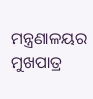ମନ୍ତ୍ରଣାଳୟର ମୁଖପାତ୍ର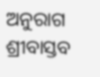ଅନୁରାଗ ଶ୍ରୀବାସ୍ତବ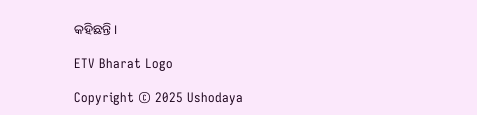କହିଛନ୍ତି ।

ETV Bharat Logo

Copyright © 2025 Ushodaya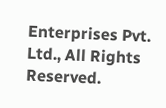Enterprises Pvt. Ltd., All Rights Reserved.